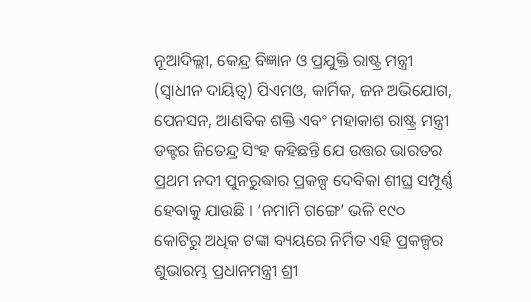ନୂଆଦିଲ୍ଲୀ, କେନ୍ଦ୍ର ବିଜ୍ଞାନ ଓ ପ୍ରଯୁକ୍ତି ରାଷ୍ଟ୍ର ମନ୍ତ୍ରୀ (ସ୍ୱାଧୀନ ଦାୟିତ୍ୱ) ପିଏମଓ, କାର୍ମିକ, ଜନ ଅଭିଯୋଗ, ପେନସନ, ଆଣବିକ ଶକ୍ତି ଏବଂ ମହାକାଶ ରାଷ୍ଟ୍ର ମନ୍ତ୍ରୀ ଡକ୍ଟର ଜିତେନ୍ଦ୍ର ସିଂହ କହିଛନ୍ତି ଯେ ଉତ୍ତର ଭାରତର ପ୍ରଥମ ନଦୀ ପୁନରୁଦ୍ଧାର ପ୍ରକଳ୍ପ ଦେବିକା ଶୀଘ୍ର ସମ୍ପୂର୍ଣ୍ଣ ହେବାକୁ ଯାଉଛି । ‘ନମାମି ଗଙ୍ଗେ’ ଭଳି ୧୯୦ କୋଟିରୁ ଅଧିକ ଟଙ୍କା ବ୍ୟୟରେ ନିର୍ମିତ ଏହି ପ୍ରକଳ୍ପର ଶୁଭାରମ୍ଭ ପ୍ରଧାନମନ୍ତ୍ରୀ ଶ୍ରୀ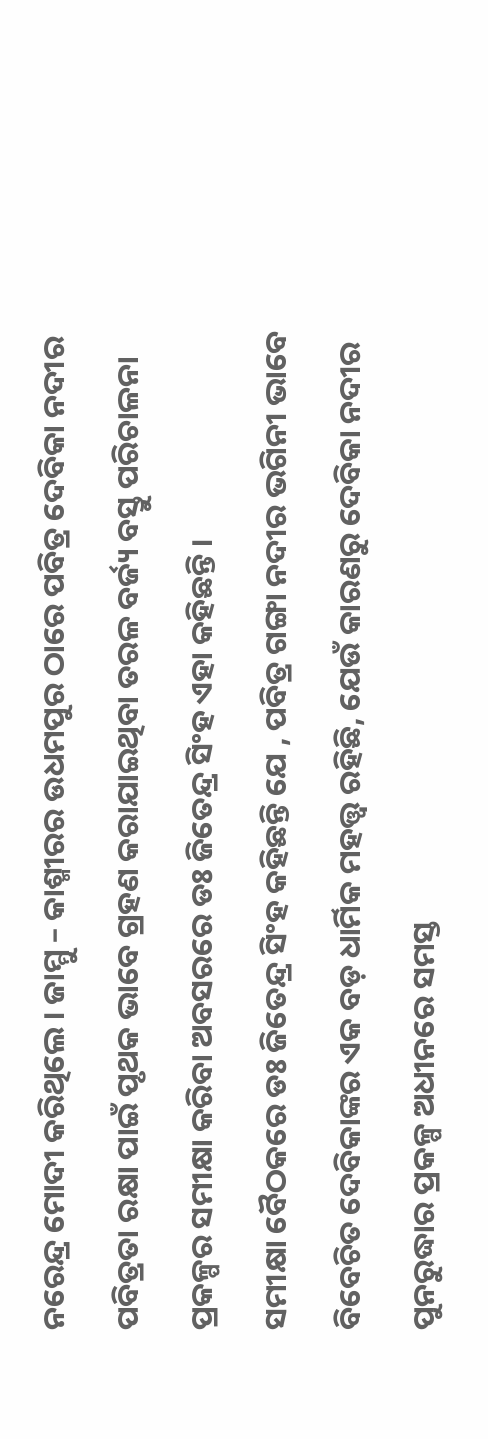ନରେନ୍ଦ୍ର ମୋଦୀ କରିଥିଲେ । ଜାମ୍ମୁ – କାଶ୍ମୀରର ଉଧମପୁର ଠାରେ ପବିତ୍ର ଦେବିକା ନଦୀର ପବିତ୍ରତା ରକ୍ଷା ପାଇଁ ପୃଥକ ଭାବେ ଗ୍ରହଣ କରାଯାଇଥିବା ତରଳ ବର୍ଜ୍ୟ ବସ୍ତୁ ପରିଚାଳନା ପ୍ରକଳ୍ପର ସମୀକ୍ଷା କରିବା ଅବସରରେ ଡଃ ଜିତେନ୍ଦ୍ର ସିଂହ ଏହା କହିଛନ୍ତି ।
ସମୀକ୍ଷା ବୈଠକରେ ଡଃ ଜିତେନ୍ଦ୍ର ସିଂହ କହିଛନ୍ତି ଯେ , ପବିତ୍ର ଗଙ୍ଗା ନଦୀର ଭଗିନୀ ଭାବେ ବିବେଚିତ ଦେବିକାଙ୍କର ଏକ ବଡ଼ ଧାର୍ମିକ ମହତ୍ତ୍ୱ ରହିଛି, ଯେଉଁ କାରଣରୁ ଦେବିକା ନଦୀର ପୁନରୁଦ୍ଧାର ପ୍ରକଳ୍ପ ଅଧୀନରେ ସମସ୍ତ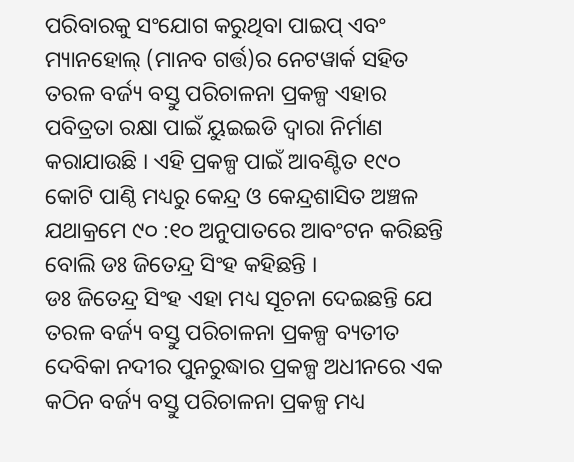ପରିବାରକୁ ସଂଯୋଗ କରୁଥିବା ପାଇପ୍ ଏବଂ ମ୍ୟାନହୋଲ୍ (ମାନବ ଗର୍ତ୍ତ)ର ନେଟୱାର୍କ ସହିତ ତରଳ ବର୍ଜ୍ୟ ବସ୍ତୁ ପରିଚାଳନା ପ୍ରକଳ୍ପ ଏହାର ପବିତ୍ରତା ରକ୍ଷା ପାଇଁ ୟୁଇଇଡି ଦ୍ୱାରା ନିର୍ମାଣ କରାଯାଉଛି । ଏହି ପ୍ରକଳ୍ପ ପାଇଁ ଆବଣ୍ଟିତ ୧୯୦ କୋଟି ପାଣ୍ଠି ମଧ୍ୟରୁ କେନ୍ଦ୍ର ଓ କେନ୍ଦ୍ରଶାସିତ ଅଞ୍ଚଳ ଯଥାକ୍ରମେ ୯୦ :୧୦ ଅନୁପାତରେ ଆବଂଟନ କରିଛନ୍ତି ବୋଲି ଡଃ ଜିତେନ୍ଦ୍ର ସିଂହ କହିଛନ୍ତି ।
ଡଃ ଜିତେନ୍ଦ୍ର ସିଂହ ଏହା ମଧ୍ୟ ସୂଚନା ଦେଇଛନ୍ତି ଯେ ତରଳ ବର୍ଜ୍ୟ ବସ୍ତୁ ପରିଚାଳନା ପ୍ରକଳ୍ପ ବ୍ୟତୀତ ଦେବିକା ନଦୀର ପୁନରୁଦ୍ଧାର ପ୍ରକଳ୍ପ ଅଧୀନରେ ଏକ କଠିନ ବର୍ଜ୍ୟ ବସ୍ତୁ ପରିଚାଳନା ପ୍ରକଳ୍ପ ମଧ୍ୟ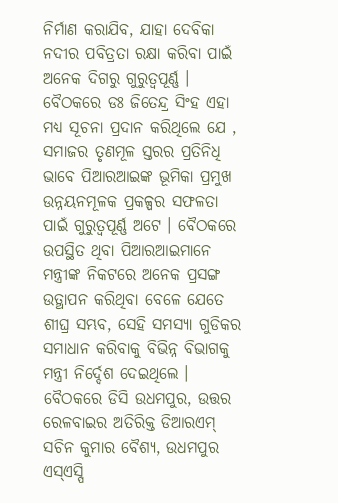ନିର୍ମାଣ କରାଯିବ, ଯାହା ଦେବିକା ନଦୀର ପବିତ୍ରତା ରକ୍ଷା କରିବା ପାଇଁ ଅନେକ ଦିଗରୁ ଗୁରୁତ୍ୱପୂର୍ଣ୍ଣ ।
ବୈଠକରେ ଡଃ ଜିତେନ୍ଦ୍ର ସିଂହ ଏହା ମଧ୍ୟ ସୂଚନା ପ୍ରଦାନ କରିଥିଲେ ଯେ , ସମାଜର ତୃଣମୂଳ ସ୍ତରର ପ୍ରତିନିଧି ଭାବେ ପିଆରଆଇଙ୍କ ଭୂମିକା ପ୍ରମୁଖ ଉନ୍ନୟନମୂଳକ ପ୍ରକଳ୍ପର ସଫଳତା ପାଇଁ ଗୁରୁତ୍ୱପୂର୍ଣ୍ଣ ଅଟେ । ବୈଠକରେ ଉପସ୍ଥିତ ଥିବା ପିଆରଆଇମାନେ ମନ୍ତ୍ରୀଙ୍କ ନିକଟରେ ଅନେକ ପ୍ରସଙ୍ଗ ଉତ୍ଥାପନ କରିଥିବା ବେଳେ ଯେତେ ଶୀଘ୍ର ସମ୍ଭବ, ସେହି ସମସ୍ୟା ଗୁଡିକର ସମାଧାନ କରିବାକୁ ବିଭିନ୍ନ ବିଭାଗକୁ ମନ୍ତ୍ରୀ ନିର୍ଦ୍ଦେଶ ଦେଇଥିଲେ ।
ବୈଠକରେ ଡିସି ଉଧମପୁର, ଉତ୍ତର ରେଳବାଇର ଅତିରିକ୍ତ ଡିଆରଏମ୍ ସଚିନ କୁମାର ବୈଶ୍ୟ, ଉଧମପୁର ଏସ୍ଏସ୍ପି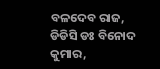ବଳଦେବ ରାଜ, ଡିଡିସି ଡଃ ବିନୋଦ କୁମାର,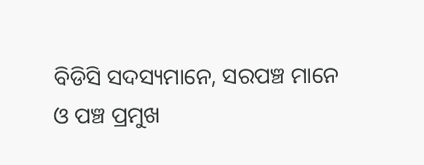ବିଡିସି ସଦସ୍ୟମାନେ, ସରପଞ୍ଚ ମାନେ ଓ ପଞ୍ଚ ପ୍ରମୁଖ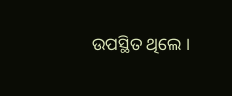ଉପସ୍ଥିତ ଥିଲେ ।